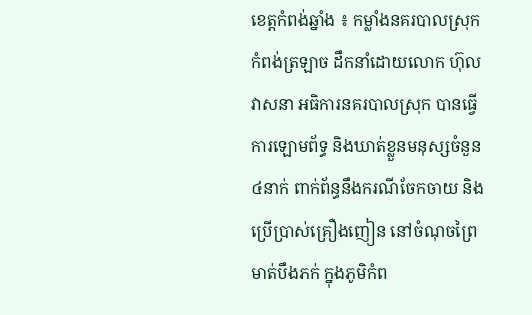ខេត្តកំពង់ឆ្នាំង ៖ កម្លាំងនគរបាលស្រុកកំពង់ត្រឡាច ដឹកនាំដោយលោក ហ៊ុល វាសនា អធិការនគរបាលស្រុក បានធ្វើការឡោមព័ទ្ធ និងឃាត់ខ្លួនមនុស្សចំនួន ៤នាក់ ពាក់ព័ន្ធនឹងករណីចែកចាយ និងប្រើប្រាស់គ្រឿងញៀន នៅចំណុចព្រៃមាត់បឹងភក់ ក្នុងភូមិកំព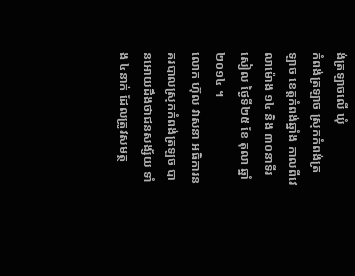ង់ត្រឡាចលើ ឃុំ
កំពង់ត្រឡាច ស្រុកកំពង់ត្រឡាច ខេត្តកំពង់ឆ្នាំង កាលពីវេលាម៉ោង ១៤ និង ៣០នាទីរសៀល ថ្ងៃទី២៥ ខែ តុលា ឆ្នាំ២០១៤ ។
លោក ហ៊ុល វាសនា អធិការនគរបាលស្រុកកំពង់ត្រឡច បានអោយដឹងថាជនសង្ស័យ ទាំង ៤នាក់ ដែលត្រូវសមត្ថ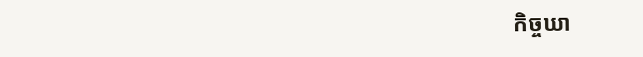កិច្ចឃា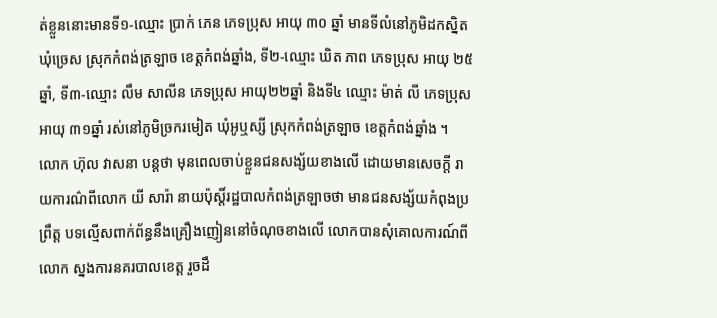ត់ខ្លួននោះមានទី១-ឈ្មោះ ប្រាក់ ភេន ភេទប្រុស អាយុ ៣០ ឆ្នាំ មានទីលំនៅភូមិដកស្និត ឃុំច្រេស ស្រុកកំពង់ត្រឡាច ខេត្តកំពង់ឆ្នាំង, ទី២-ឈ្មោះ ឃិត ភាព ភេទប្រុស អាយុ ២៥ឆ្នាំ, ទី៣-ឈ្មោះ លឹម សាលីន ភេទប្រុស អាយុ២២ឆ្នាំ និងទី៤ ឈ្មោះ ម៉ាត់ លី ភេទប្រុស អាយុ ៣១ឆ្នាំ រស់នៅភូមិច្រករមៀត ឃុំអូឬស្សី ស្រុកកំពង់ត្រឡាច ខេត្តកំពង់ឆ្នាំង ។
លោក ហ៊ុល វាសនា បន្តថា មុនពេលចាប់ខ្លួនជនសង្ស័យខាងលើ ដោយមានសេចក្តី រាយការណ៌ពីលោក យី សារ៉ា នាយប៉ុស្តិ៍រដ្ឋបាលកំពង់ត្រឡាចថា មានជនសង្ស័យកំពុងប្រព្រឹត្ត បទល្មើសពាក់ព័ន្ធនឹងគ្រឿងញៀននៅចំណុចខាងលើ លោកបានសុំគោលការណ៍ពីលោក ស្នងការនគរបាលខេត្ត រួចដឹ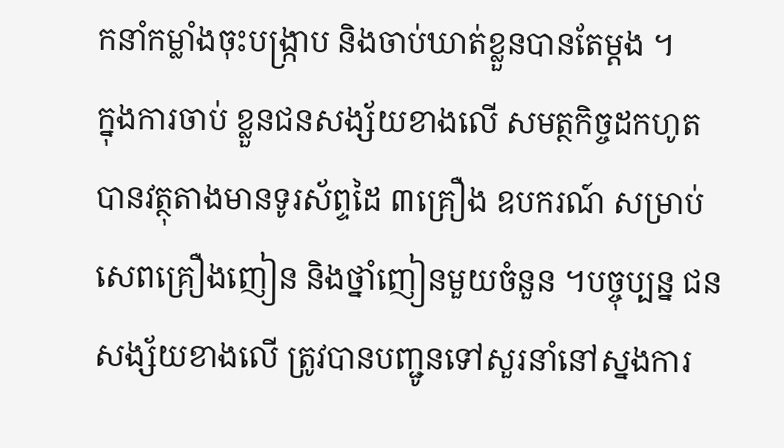កនាំកម្លាំងចុះបង្ក្រាប និងចាប់ឃាត់ខ្លួនបានតែម្តង ។
ក្នុងការចាប់ ខ្លួនជនសង្ស័យខាងលើ សមត្ថកិច្ចដកហូតបានវត្ថុតាងមានទូរស័ព្ទដៃ ៣គ្រឿង ឧបករណ៍ សម្រាប់សេពគ្រឿងញៀន និងថ្នាំញៀនមួយចំនួន ។បច្ចុប្បន្ន ជនសង្ស័យខាងលើ ត្រូវបានបញ្ជូនទៅសួរនាំនៅស្នងការ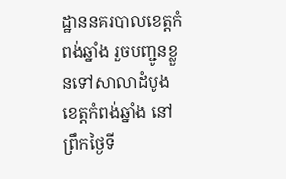ដ្ឋាននគរបាលខេត្តកំពង់ឆ្នាំង រួចបញ្ជូនខ្លួនទៅសាលាដំបូងខេត្តកំពង់ឆ្នាំង នៅព្រឹកថ្ងៃទី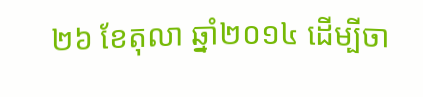២៦ ខែតុលា ឆ្នាំ២០១៤ ដើម្បីចា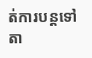ត់ការបន្តទៅតា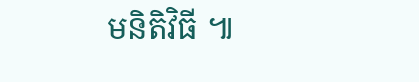មនិតិវិធី ៕